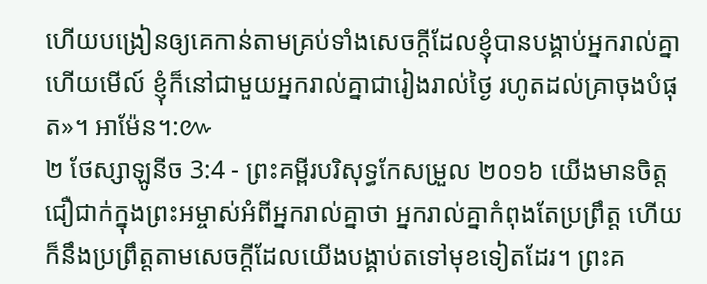ហើយបង្រៀនឲ្យគេកាន់តាមគ្រប់ទាំងសេចក្តីដែលខ្ញុំបានបង្គាប់អ្នករាល់គ្នា ហើយមើល៍ ខ្ញុំក៏នៅជាមួយអ្នករាល់គ្នាជារៀងរាល់ថ្ងៃ រហូតដល់គ្រាចុងបំផុត»។ អាម៉ែន។:៚
២ ថែស្សាឡូនីច 3:4 - ព្រះគម្ពីរបរិសុទ្ធកែសម្រួល ២០១៦ យើងមានចិត្តជឿជាក់ក្នុងព្រះអម្ចាស់អំពីអ្នករាល់គ្នាថា អ្នករាល់គ្នាកំពុងតែប្រព្រឹត្ត ហើយក៏នឹងប្រព្រឹត្តតាមសេចក្ដីដែលយើងបង្គាប់តទៅមុខទៀតដែរ។ ព្រះគ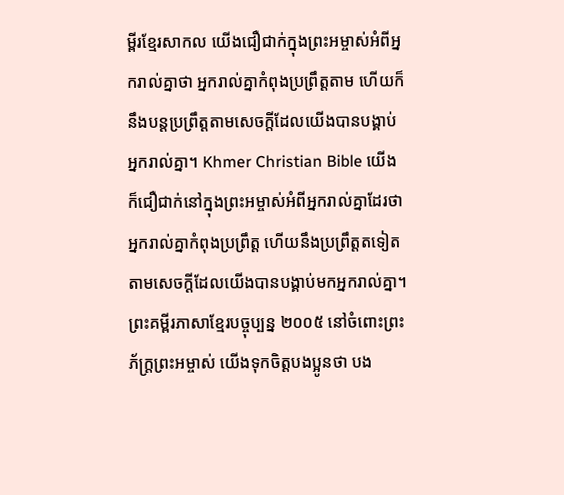ម្ពីរខ្មែរសាកល យើងជឿជាក់ក្នុងព្រះអម្ចាស់អំពីអ្នករាល់គ្នាថា អ្នករាល់គ្នាកំពុងប្រព្រឹត្តតាម ហើយក៏នឹងបន្តប្រព្រឹត្តតាមសេចក្ដីដែលយើងបានបង្គាប់អ្នករាល់គ្នា។ Khmer Christian Bible យើងក៏ជឿជាក់នៅក្នុងព្រះអម្ចាស់អំពីអ្នករាល់គ្នាដែរថា អ្នករាល់គ្នាកំពុងប្រព្រឹត្ដ ហើយនឹងប្រព្រឹត្ដតទៀតតាមសេចក្ដីដែលយើងបានបង្គាប់មកអ្នករាល់គ្នា។ ព្រះគម្ពីរភាសាខ្មែរបច្ចុប្បន្ន ២០០៥ នៅចំពោះព្រះភ័ក្ត្រព្រះអម្ចាស់ យើងទុកចិត្តបងប្អូនថា បង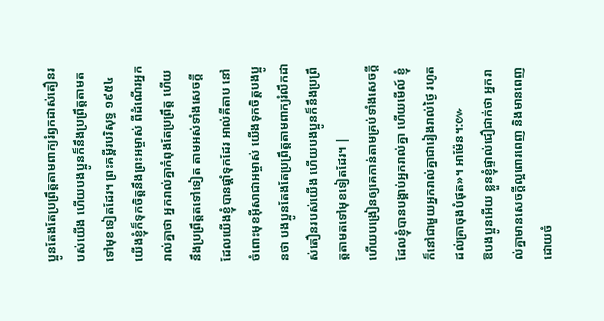ប្អូនតែងតែប្រព្រឹត្តតាមពាក្យរំឭកដាស់តឿនរបស់យើង ហើយបងប្អូនក៏នឹងប្រព្រឹត្តតាមតទៅមុខទៀតដែរ។ ព្រះគម្ពីរបរិសុទ្ធ ១៩៥៤ យើងខ្ញុំក៏ទុកចិត្តនឹងព្រះអម្ចាស់ ពីដំណើរអ្នករាល់គ្នាថា អ្នករាល់គ្នាកំពុងតែប្រព្រឹត្ត ហើយនឹងប្រព្រឹត្តតទៅទៀត តាមអស់ទាំងសេចក្ដីដែលយើងខ្ញុំបានផ្តាំទុកដែរ អាល់គីតាប នៅចំពោះមុខអ៊ីសាជាអម្ចាស់ យើងទុកចិត្ដបងប្អូនថា បងប្អូនតែងតែប្រព្រឹត្ដតាមពាក្យរំលឹកដាស់តឿនរបស់យើង ហើយបងប្អូនក៏នឹងប្រព្រឹត្ដតាមតទៅមុខទៀតដែរ។ |
ហើយបង្រៀនឲ្យគេកាន់តាមគ្រប់ទាំងសេចក្តីដែលខ្ញុំបានបង្គាប់អ្នករាល់គ្នា ហើយមើល៍ ខ្ញុំក៏នៅជាមួយអ្នករាល់គ្នាជារៀងរាល់ថ្ងៃ រហូតដល់គ្រាចុងបំផុត»។ អាម៉ែន។:៚
ឱបងប្អូនអើយ ខ្លួនខ្ញុំផ្ទាល់ជឿជាក់ថា អ្នករាល់គ្នាមានសេចក្តីល្អពោរពេញ និងមានពេញដោយចំ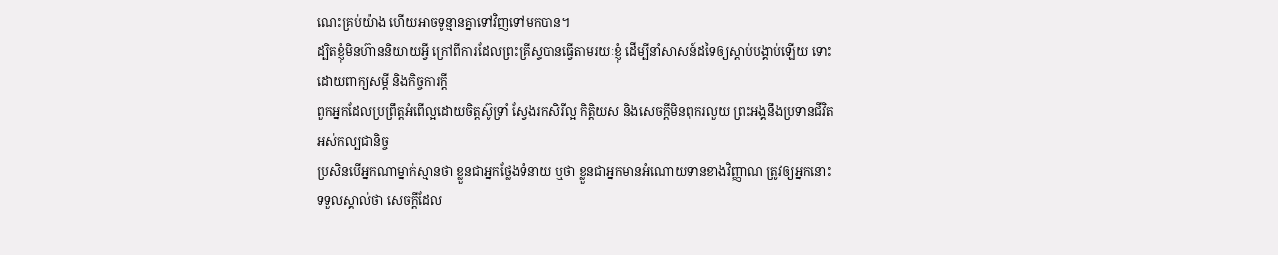ណេះគ្រប់យ៉ាង ហើយអាចទូន្មានគ្នាទៅវិញទៅមកបាន។
ដ្បិតខ្ញុំមិនហ៊ាននិយាយអ្វី ក្រៅពីការដែលព្រះគ្រីស្ទបានធ្វើតាមរយៈខ្ញុំ ដើម្បីនាំសាសន៍ដទៃឲ្យស្តាប់បង្គាប់ឡើយ ទោះដោយពាក្យសម្ដី និងកិច្ចការក្ដី
ពួកអ្នកដែលប្រព្រឹត្តអំពើល្អដោយចិត្តស៊ូទ្រាំ ស្វែងរកសិរីល្អ កិត្តិយស និងសេចក្តីមិនពុករលួយ ព្រះអង្គនឹងប្រទានជីវិតអស់កល្បជានិច្ច
ប្រសិនបើអ្នកណាម្នាក់ស្មានថា ខ្លួនជាអ្នកថ្លែងទំនាយ ឬថា ខ្លួនជាអ្នកមានអំណោយទានខាងវិញ្ញាណ ត្រូវឲ្យអ្នកនោះទទួលស្គាល់ថា សេចក្តីដែល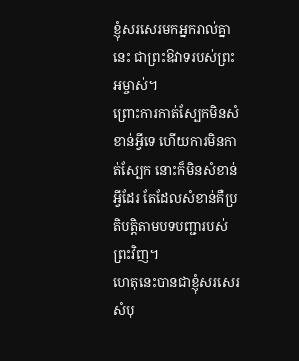ខ្ញុំសរសេរមកអ្នករាល់គ្នានេះ ជាព្រះឱវាទរបស់ព្រះអម្ចាស់។
ព្រោះការកាត់ស្បែកមិនសំខាន់អ្វីទេ ហើយការមិនកាត់ស្បែក នោះក៏មិនសំខាន់អ្វីដែរ តែដែលសំខាន់គឺប្រតិបត្តិតាមបទបញ្ជារបស់ព្រះវិញ។
ហេតុនេះបានជាខ្ញុំសរសេរសំបុ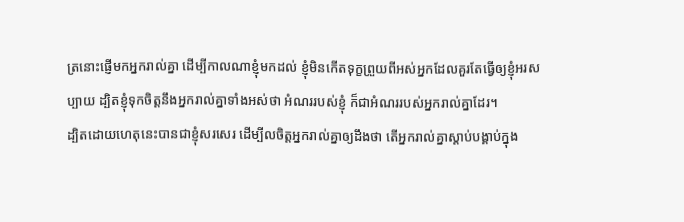ត្រនោះផ្ញើមកអ្នករាល់គ្នា ដើម្បីកាលណាខ្ញុំមកដល់ ខ្ញុំមិនកើតទុក្ខព្រួយពីអស់អ្នកដែលគួរតែធ្វើឲ្យខ្ញុំអរសប្បាយ ដ្បិតខ្ញុំទុកចិត្តនឹងអ្នករាល់គ្នាទាំងអស់ថា អំណររបស់ខ្ញុំ ក៏ជាអំណររបស់អ្នករាល់គ្នាដែរ។
ដ្បិតដោយហេតុនេះបានជាខ្ញុំសរសេរ ដើម្បីលចិត្តអ្នករាល់គ្នាឲ្យដឹងថា តើអ្នករាល់គ្នាស្តាប់បង្គាប់ក្នុង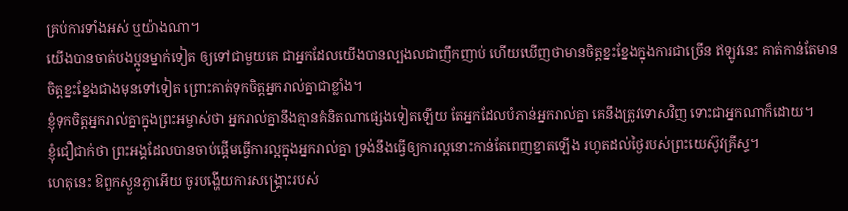គ្រប់ការទាំងអស់ ឬយ៉ាងណា។
យើងបានចាត់បងប្អូនម្នាក់ទៀត ឲ្យទៅជាមួយគេ ជាអ្នកដែលយើងបានល្បងលជាញឹកញាប់ ហើយឃើញថាមានចិត្តខ្នះខ្នែងក្នុងការជាច្រើន ឥឡូវនេះ គាត់កាន់តែមានចិត្តខ្នះខ្នែងជាងមុនទៅទៀត ព្រោះគាត់ទុកចិត្តអ្នករាល់គ្នាជាខ្លាំង។
ខ្ញុំទុកចិត្តអ្នករាល់គ្នាក្នុងព្រះអម្ចាស់ថា អ្នករាល់គ្នានឹងគ្មានគំនិតណាផ្សេងទៀតឡើយ តែអ្នកដែលបំភាន់អ្នករាល់គ្នា គេនឹងត្រូវទោសវិញ ទោះជាអ្នកណាក៏ដោយ។
ខ្ញុំជឿជាក់ថា ព្រះអង្គដែលបានចាប់ផ្តើមធ្វើការល្អក្នុងអ្នករាល់គ្នា ទ្រង់នឹងធ្វើឲ្យការល្អនោះកាន់តែពេញខ្នាតឡើង រហូតដល់ថ្ងៃរបស់ព្រះយេស៊ូវគ្រីស្ទ។
ហេតុនេះ ឱពួកស្ងួនភ្ងាអើយ ចូរបង្ហើយការសង្គ្រោះរបស់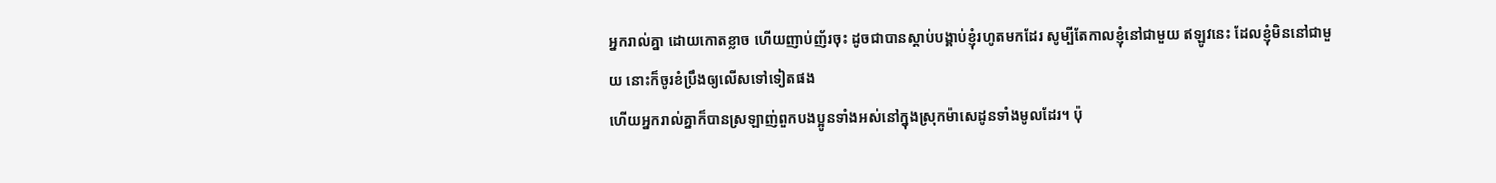អ្នករាល់គ្នា ដោយកោតខ្លាច ហើយញាប់ញ័រចុះ ដូចជាបានស្តាប់បង្គាប់ខ្ញុំរហូតមកដែរ សូម្បីតែកាលខ្ញុំនៅជាមួយ ឥឡូវនេះ ដែលខ្ញុំមិននៅជាមួយ នោះក៏ចូរខំប្រឹងឲ្យលើសទៅទៀតផង
ហើយអ្នករាល់គ្នាក៏បានស្រឡាញ់ពួកបងប្អូនទាំងអស់នៅក្នុងស្រុកម៉ាសេដូនទាំងមូលដែរ។ ប៉ុ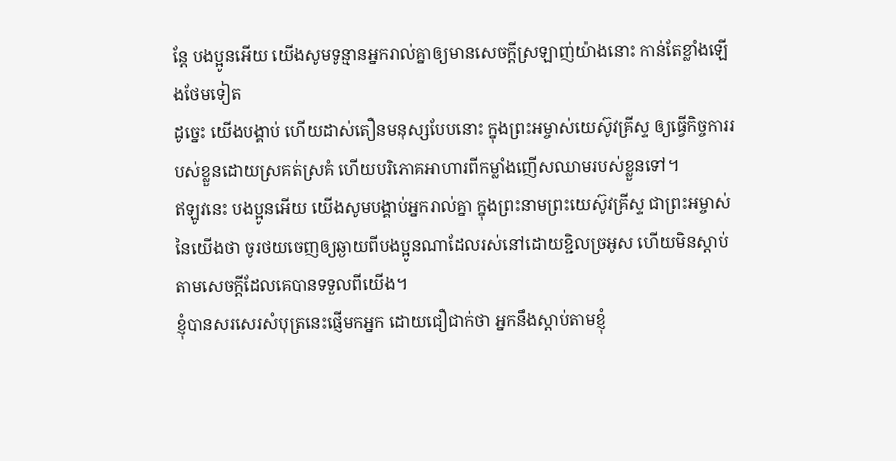ន្ដែ បងប្អូនអើយ យើងសូមទូន្មានអ្នករាល់គ្នាឲ្យមានសេចក្ដីស្រឡាញ់យ៉ាងនោះ កាន់តែខ្លាំងឡើងថែមទៀត
ដូច្នេះ យើងបង្គាប់ ហើយដាស់តឿនមនុស្សបែបនោះ ក្នុងព្រះអម្ចាស់យេស៊ូវគ្រីស្ទ ឲ្យធ្វើកិច្ចការរបស់ខ្លួនដោយស្រគត់ស្រគំ ហើយបរិភោគអាហារពីកម្លាំងញើសឈាមរបស់ខ្លួនទៅ។
ឥឡូវនេះ បងប្អូនអើយ យើងសូមបង្គាប់អ្នករាល់គ្នា ក្នុងព្រះនាមព្រះយេស៊ូវគ្រីស្ទ ជាព្រះអម្ចាស់នៃយើងថា ចូរថយចេញឲ្យឆ្ងាយពីបងប្អូនណាដែលរស់នៅដោយខ្ជិលច្រអូស ហើយមិនស្តាប់តាមសេចក្ដីដែលគេបានទទួលពីយើង។
ខ្ញុំបានសរសេរសំបុត្រនេះផ្ញើមកអ្នក ដោយជឿជាក់ថា អ្នកនឹងស្តាប់តាមខ្ញុំ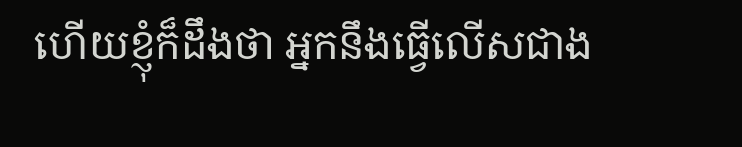ហើយខ្ញុំក៏ដឹងថា អ្នកនឹងធ្វើលើសជាង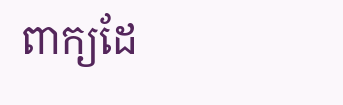ពាក្យដែ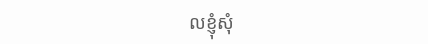លខ្ញុំសុំ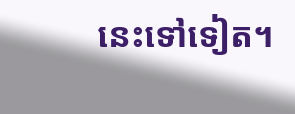នេះទៅទៀត។